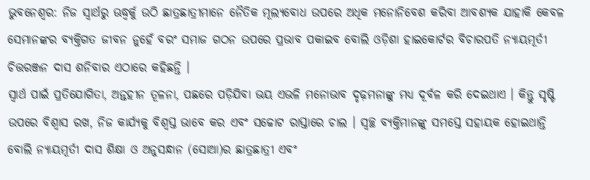ଭୁବନେଶ୍ୱର: ନିଜ ସ୍ୱାର୍ଥରୁ ଊଦ୍ଧ୍ୱର୍କୁ ଉଠି ଛାତ୍ରଛାତ୍ରୀମାନେ ନୈତିକ ମୂଲ୍ୟବୋଧ ଉପରେ ଅଧିକ ମନୋନିବେଶ କରିବା ଆବଶ୍ୟକ ଯାହାକି କେବଳ ସେମାନଙ୍କର ବ୍ୟକ୍ତିଗତ ଜୀବନ ନୁହେଁ ବରଂ ସମାଜ ଗଠନ ଉପରେ ପ୍ରଭାବ ପକାଇବ ବୋଲି ଓଡ଼ିଶା ହାଇକୋର୍ଟର ବିଚାରପତି ନ୍ୟାୟମୂର୍ତୀ ଚିତ୍ତରଞ୍ଜନ ଦାସ ଶନିବାର ଏଠାରେ କହିଛନ୍ତି ।
ସ୍ୱାର୍ଥ ପାଇଁ ପ୍ରତିଯୋଗିତା, ଅନ୍ତହୀନ ତୂଳନା, ପଛରେ ପଡ଼ିଯିବା ଭୟ ଏଭଳି ମନୋଭାବ ଦୃଢ଼ମନାଙ୍କୁ ମଧ୍ୟ ଦୂର୍ବଳ କରି ଦେଇଥାଏ । କିନ୍ତୁ ସୃଷ୍ଟି ଉପରେ ବିଶ୍ୱାସ ରଖ, ନିଜ କାର୍ଯ୍ୟକୁ ବିଶ୍ୱସ୍ତ ଭାବେ କର ଏବଂ ସଚ୍ଚୋଟ ରାସ୍ତାରେ ଚାଲ । ସ୍ୱଚ୍ଛ ବ୍ୟକ୍ତିମାନଙ୍କୁ ସମସ୍ତେ ସହାୟକ ହୋଇଥାନ୍ତି ବୋଲି ନ୍ୟାୟମୂର୍ତୀ ଦାସ ଶିକ୍ଷା ଓ ଅନୁସନ୍ଧାନ (ସୋଆ)ର ଛାତ୍ରଛାତ୍ରୀ ଏବଂ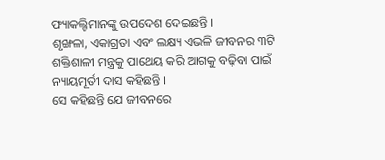ଫ୍ୟାକଲ୍ଟିମାନଙ୍କୁ ଉପଦେଶ ଦେଇଛନ୍ତି ।
ଶୃଙ୍ଖଳା, ଏକାଗ୍ରତା ଏବଂ ଲକ୍ଷ୍ୟ ଏଭଳି ଜୀବନର ୩ଟି ଶକ୍ତିଶାଳୀ ମନ୍ତ୍ରକୁ ପାଥେୟ କରି ଆଗକୁ ବଢ଼ିବା ପାଇଁ ନ୍ୟାୟମୂର୍ତୀ ଦାସ କହିଛନ୍ତି ।
ସେ କହିଛନ୍ତି ଯେ ଜୀବନରେ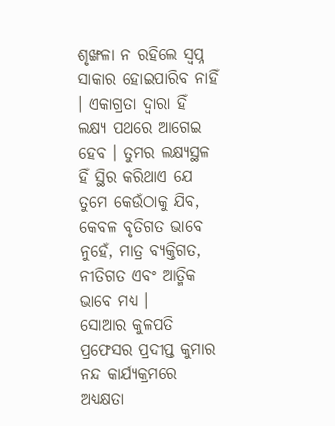ଶୃଙ୍ଖଳା ନ ରହିଲେ ସ୍ୱପ୍ନ ସାକାର ହୋଇପାରିବ ନାହିଁ । ଏକାଗ୍ରତା ଦ୍ୱାରା ହିଁ ଲକ୍ଷ୍ୟ ପଥରେ ଆଗେଇ ହେବ । ତୁମର ଲକ୍ଷ୍ୟସ୍ଥଳ ହିଁ ସ୍ଥିର କରିଥାଏ ଯେ ତୁମେ କେଉଁଠାକୁ ଯିବ, କେବଳ ବୃତିଗତ ଭାବେ ନୁହେଁ, ମାତ୍ର ବ୍ୟକ୍ତିଗତ, ନୀତିଗତ ଏବଂ ଆତ୍ମିକ ଭାବେ ମଧ୍ୟ ।
ସୋଆର କୁଳପତି ପ୍ରଫେସର ପ୍ରଦୀପ୍ତ କୁମାର ନନ୍ଦ କାର୍ଯ୍ୟକ୍ରମରେ ଅଧ୍ୟକ୍ଷତା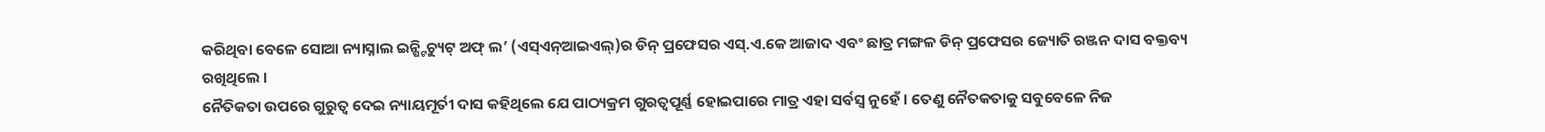କରିଥିବା ବେଳେ ସୋଆ ନ୍ୟାସ୍ନାଲ ଇନ୍ଷ୍ଟିଚ୍ୟୁଟ୍ ଅଫ୍ ଲ’ (ଏସ୍ଏନ୍ଆଇଏଲ୍)ର ଡିନ୍ ପ୍ରଫେସର ଏସ୍.ଏ.କେ ଆଜାଦ ଏବଂ ଛାତ୍ର ମଙ୍ଗଳ ଡିନ୍ ପ୍ରଫେସର ଜ୍ୟୋତି ରଞ୍ଜନ ଦାସ ବକ୍ତବ୍ୟ ରଖିଥିଲେ ।
ନୈତିକତା ଉପରେ ଗୁରୁତ୍ୱ ଦେଇ ନ୍ୟାୟମୂର୍ତୀ ଦାସ କହିଥିଲେ ଯେ ପାଠ୍ୟକ୍ରମ ଗୁରତ୍ୱପୂର୍ଣ୍ଣ ହୋଇପାରେ ମାତ୍ର ଏହା ସର୍ବସ୍ୱ ନୁହେଁ । ତେଣୁ ନୈତକତାକୁ ସବୁବେଳେ ନିଜ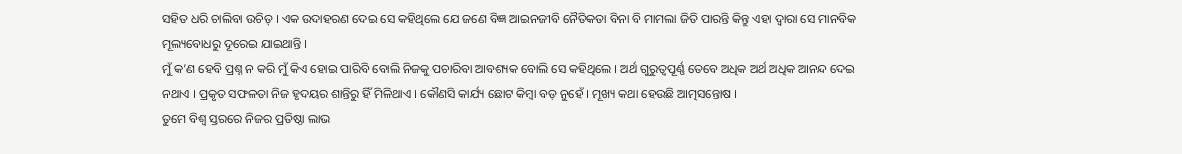ସହିତ ଧରି ଚାଲିବା ଉଚିତ୍ । ଏକ ଉଦାହରଣ ଦେଇ ସେ କହିଥିଲେ ଯେ ଜଣେ ବିଜ୍ଞ ଆଇନଜୀବି ନୈତିକତା ବିନା ବି ମାମଲା ଜିତି ପାରନ୍ତି କିନ୍ତୁ ଏହା ଦ୍ୱାରା ସେ ମାନବିକ ମୂଲ୍ୟବୋଧରୁ ଦୂରେଇ ଯାଇଥାନ୍ତି ।
ମୁଁ କ’ଣ ହେବି ପ୍ରଶ୍ନ ନ କରି ମୁଁ କିଏ ହୋଇ ପାରିବି ବୋଲି ନିଜକୁ ପଚାରିବା ଆବଶ୍ୟକ ବୋଲି ସେ କହିଥିଲେ । ଅର୍ଥ ଗୁରୁତ୍ୱପୂର୍ଣ୍ଣ ତେବେ ଅଧିକ ଅର୍ଥ ଅଧିକ ଆନନ୍ଦ ଦେଇ ନଥାଏ । ପ୍ରକୃତ ସଫଳତା ନିଜ ହୃଦୟର ଶାନ୍ତିରୁ ହିଁ ମିଳିଥାଏ । କୌଣସି କାର୍ଯ୍ୟ ଛୋଟ କିମ୍ବା ବଡ଼ ନୁହେଁ । ମୂଖ୍ୟ କଥା ହେଉଛି ଆତ୍ମସନ୍ତୋଷ ।
ତୁମେ ବିଶ୍ୱ ସ୍ତରରେ ନିଜର ପ୍ରତିଷ୍ଠା ଲାଭ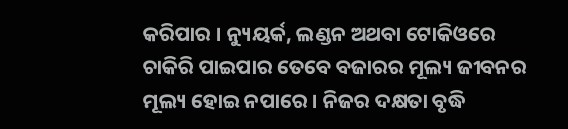କରିପାର । ନ୍ୟୁୟର୍କ, ଲଣ୍ଡନ ଅଥବା ଟୋକିଓରେ ଚାକିରି ପାଇପାର ତେବେ ବଜାରର ମୂଲ୍ୟ ଜୀବନର ମୂଲ୍ୟ ହୋଇ ନପାରେ । ନିଜର ଦକ୍ଷତା ବୃଦ୍ଧି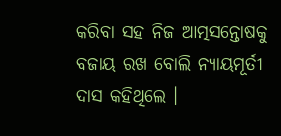କରିବା ସହ ନିଜ ଆତ୍ମସନ୍ତୋଷକୁ ବଜାୟ ରଖ ବୋଲି ନ୍ୟାୟମୂର୍ତୀ ଦାସ କହିଥିଲେ ।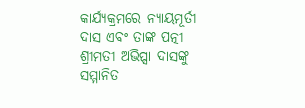କାର୍ଯ୍ୟକ୍ରମରେ ନ୍ୟାୟମୂର୍ତୀ ଦାସ ଏବଂ ତାଙ୍କ ପତ୍ନୀ ଶ୍ରୀମତୀ ଅଭିପ୍ସା ଦାସଙ୍କୁ ସମ୍ମାନିତ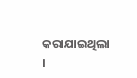କରାଯାଇଥିଲା ।